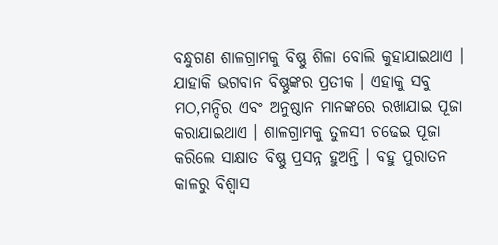ବନ୍ଧୁଗଣ ଶାଳଗ୍ରାମକୁ ବିଷ୍ଣୁ ଶିଳା ବୋଲି କୁହାଯାଇଥାଏ । ଯାହାକି ଭଗବାନ ବିଷ୍ଣୁଙ୍କର ପ୍ରତୀକ । ଏହାକୁ ସବୁ ମଠ,ମନ୍ଦିର ଏବଂ ଅନୁଷ୍ଠାନ ମାନଙ୍କରେ ରଖାଯାଇ ପୂଜା କରାଯାଇଥାଏ । ଶାଳଗ୍ରାମକୁ ତୁଳସୀ ଚଢେଇ ପୂଜା କରିଲେ ସାକ୍ଷାତ ବିଷ୍ଣୁ ପ୍ରସନ୍ନ ହୁଅନ୍ତି । ବହୁ ପୁରାତନ କାଳରୁ ବିଶ୍ୱାସ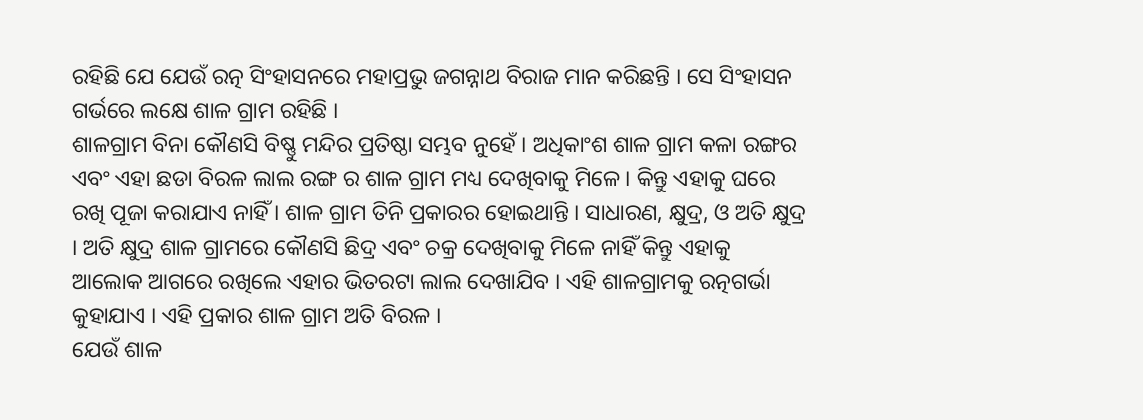ରହିଛି ଯେ ଯେଉଁ ରତ୍ନ ସିଂହାସନରେ ମହାପ୍ରଭୁ ଜଗନ୍ନାଥ ବିରାଜ ମାନ କରିଛନ୍ତି । ସେ ସିଂହାସନ ଗର୍ଭରେ ଲକ୍ଷେ ଶାଳ ଗ୍ରାମ ରହିଛି ।
ଶାଳଗ୍ରାମ ବିନା କୌଣସି ବିଷ୍ଣୁ ମନ୍ଦିର ପ୍ରତିଷ୍ଠା ସମ୍ଭବ ନୁହେଁ । ଅଧିକାଂଶ ଶାଳ ଗ୍ରାମ କଳା ରଙ୍ଗର ଏବଂ ଏହା ଛଡା ବିରଳ ଲାଲ ରଙ୍ଗ ର ଶାଳ ଗ୍ରାମ ମଧ୍ୟ ଦେଖିବାକୁ ମିଳେ । କିନ୍ତୁ ଏହାକୁ ଘରେ ରଖି ପୂଜା କରାଯାଏ ନାହିଁ । ଶାଳ ଗ୍ରାମ ତିନି ପ୍ରକାରର ହୋଇଥାନ୍ତି । ସାଧାରଣ, କ୍ଷୁଦ୍ର, ଓ ଅତି କ୍ଷୁଦ୍ର । ଅତି କ୍ଷୁଦ୍ର ଶାଳ ଗ୍ରାମରେ କୌଣସି ଛିଦ୍ର ଏବଂ ଚକ୍ର ଦେଖିବାକୁ ମିଳେ ନାହିଁ କିନ୍ତୁ ଏହାକୁ ଆଲୋକ ଆଗରେ ରଖିଲେ ଏହାର ଭିତରଟା ଲାଲ ଦେଖାଯିବ । ଏହି ଶାଳଗ୍ରାମକୁ ରତ୍ନଗର୍ଭା କୁହାଯାଏ । ଏହି ପ୍ରକାର ଶାଳ ଗ୍ରାମ ଅତି ବିରଳ ।
ଯେଉଁ ଶାଳ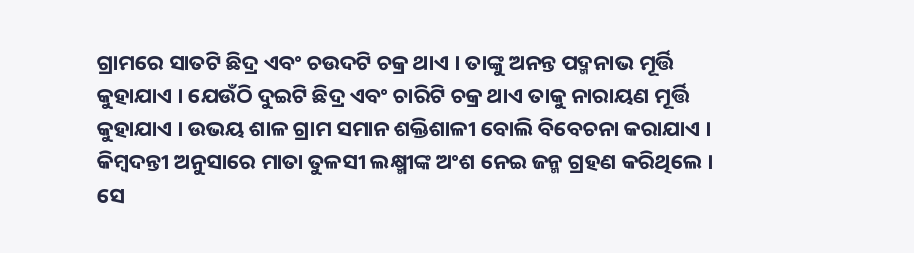ଗ୍ରାମରେ ସାତଟି ଛିଦ୍ର ଏବଂ ଚଉଦଟି ଚକ୍ର ଥାଏ । ତାଙ୍କୁ ଅନନ୍ତ ପଦ୍ମନାଭ ମୂର୍ତ୍ତି କୁହାଯାଏ । ଯେଉଁଠି ଦୁଇଟି ଛିଦ୍ର ଏବଂ ଚାରିଟି ଚକ୍ର ଥାଏ ତାକୁ ନାରାୟଣ ମୂର୍ତ୍ତି କୁହାଯାଏ । ଉଭୟ ଶାଳ ଗ୍ରାମ ସମାନ ଶକ୍ତିଶାଳୀ ବୋଲି ବିବେଚନା କରାଯାଏ । କିମ୍ବଦନ୍ତୀ ଅନୁସାରେ ମାତା ତୁଳସୀ ଲକ୍ଷ୍ମୀଙ୍କ ଅଂଶ ନେଇ ଜନ୍ମ ଗ୍ରହଣ କରିଥିଲେ ।
ସେ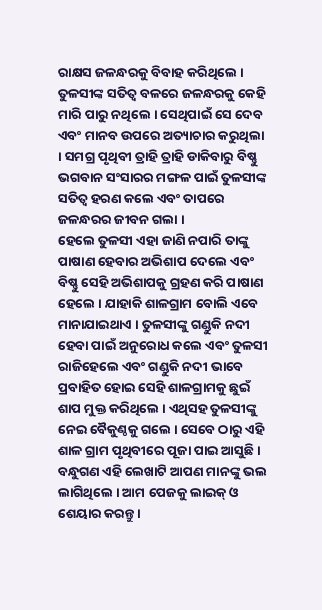ରାକ୍ଷସ ଜଳନ୍ଧରକୁ ବିବାହ କରିଥିଲେ । ତୁଳସୀଙ୍କ ସତିତ୍ୱ ବଳରେ ଜଳନ୍ଧରକୁ କେହି ମାରି ପାରୁ ନଥିଲେ । ସେଥିପାଇଁ ସେ ଦେବ ଏବଂ ମାନବ ଉପରେ ଅତ୍ୟାଚାର କରୁଥିଲା । ସମଗ୍ର ପୃଥିବୀ ତ୍ରାହି ତ୍ରାହି ଡାକିବାରୁ ବିଷ୍ଣୁ ଭଗବାନ ସଂସାରର ମଙ୍ଗଳ ପାଇଁ ତୁଳସୀଙ୍କ ସତିତ୍ୱ ହରଣ କଲେ ଏବଂ ତାପରେ ଜଳନ୍ଧରର ଜୀବନ ଗଲା ।
ହେଲେ ତୁଳସୀ ଏହା ଜାଣି ନପାରି ତାଙ୍କୁ ପାଷାଣ ହେବାର ଅଭିଶାପ ଦେଲେ ଏବଂ ବିଷ୍ଣୁ ସେହି ଅଭିଶାପକୁ ଗ୍ରହଣ କରି ପାଷାଣ ହେଲେ । ଯାହାକି ଶାଳଗ୍ରାମ ବୋଲି ଏବେ ମାନାଯାଇଥାଏ । ତୁଳସୀଙ୍କୁ ଗଣ୍ଡୁକି ନଦୀ ହେବା ପାଇଁ ଅନୁରୋଧ କଲେ ଏବଂ ତୁଳସୀ ରାଜିହେଲେ ଏବଂ ଗଣ୍ଡୁକି ନଦୀ ଭାବେ ପ୍ରବାହିତ ହୋଇ ସେହି ଶାଳଗ୍ରାମକୁ ଛୁଇଁ ଶାପ ମୁକ୍ତ କରିଥିଲେ । ଏଥିସହ ତୁଳସୀଙ୍କୁ ନେଇ ବୈକୁଣ୍ଠକୁ ଗଲେ । ସେବେ ଠାରୁ ଏହି ଶାଳ ଗ୍ରାମ ପୃଥିବୀରେ ପୂଜା ପାଇ ଆସୁଛି ।
ବନ୍ଧୁଗଣ ଏହି ଲେଖାଟି ଆପଣ ମାନଙ୍କୁ ଭଲ ଲାଗିଥିଲେ । ଆମ ପେଜକୁ ଲାଇକ୍ ଓ ଶେୟାର କରନ୍ତୁ ।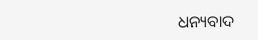ଧନ୍ୟବାଦ